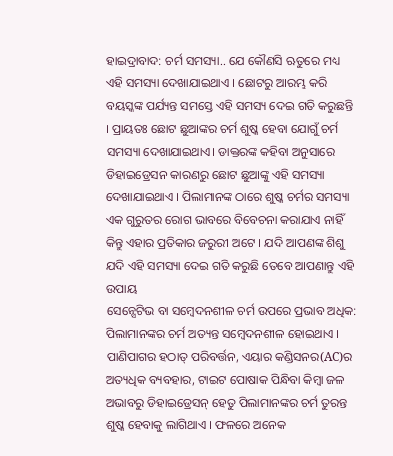ହାଇଦ୍ରାବାଦ: ଚର୍ମ ସମସ୍ୟା.. ଯେ କୌଣସି ଋତୁରେ ମଧ୍ୟ ଏହି ସମସ୍ୟା ଦେଖାଯାଇଥାଏ । ଛୋଟରୁ ଆରମ୍ଭ କରି ବୟସ୍କଙ୍କ ପର୍ଯ୍ୟନ୍ତ ସମସ୍ତେ ଏହି ସମସ୍ୟ ଦେଇ ଗତି କରୁଛନ୍ତି । ପ୍ରାୟତଃ ଛୋଟ ଛୁଆଙ୍କର ଚର୍ମ ଶୁଷ୍କ ହେବା ଯୋଗୁଁ ଚର୍ମ ସମସ୍ୟା ଦେଖାଯାଇଥାଏ। ଡାକ୍ତରଙ୍କ କହିବା ଅନୁସାରେ ଡିହାଇଡ୍ରେସନ କାରଣରୁ ଛୋଟ ଛୁଆଙ୍କୁ ଏହି ସମସ୍ୟା ଦେଖାଯାଇଥାଏ । ପିଲାମାନଙ୍କ ଠାରେ ଶୁଷ୍କ ଚର୍ମର ସମସ୍ୟା ଏକ ଗୁରୁତର ରୋଗ ଭାବରେ ବିବେଚନା କରାଯାଏ ନାହିଁ କିନ୍ତୁ ଏହାର ପ୍ରତିକାର ଜରୁରୀ ଅଟେ । ଯଦି ଆପଣଙ୍କ ଶିଶୁ ଯଦି ଏହି ସମସ୍ୟା ଦେଇ ଗତି କରୁଛି ତେବେ ଆପଣାନ୍ତୁ ଏହି ଉପାୟ
ସେନ୍ସେଟିଭ ବା ସମ୍ବେଦନଶୀଳ ଚର୍ମ ଉପରେ ପ୍ରଭାବ ଅଧିକ: ପିଲାମାନଙ୍କର ଚର୍ମ ଅତ୍ୟନ୍ତ ସମ୍ବେଦନଶୀଳ ହୋଇଥାଏ । ପାଣିପାଗର ହଠାତ୍ ପରିବର୍ତ୍ତନ, ଏୟାର କଣ୍ଡିସନର(AC)ର ଅତ୍ୟଧିକ ବ୍ୟବହାର, ଟାଇଟ ପୋଷାକ ପିନ୍ଧିବା କିମ୍ବା ଜଳ ଅଭାବରୁ ଡିହାଇଡ୍ରେସନ୍ ହେତୁ ପିଲାମାନଙ୍କର ଚର୍ମ ତୁରନ୍ତ ଶୁଷ୍କ ହେବାକୁ ଲାଗିଥାଏ । ଫଳରେ ଅନେକ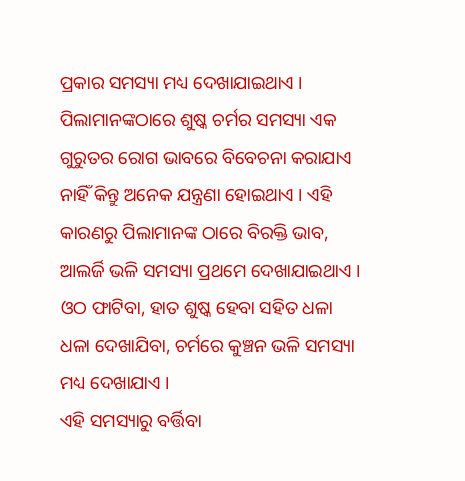ପ୍ରକାର ସମସ୍ୟା ମଧ୍ୟ ଦେଖାଯାଇଥାଏ ।
ପିଲାମାନଙ୍କଠାରେ ଶୁଷ୍କ ଚର୍ମର ସମସ୍ୟା ଏକ ଗୁରୁତର ରୋଗ ଭାବରେ ବିବେଚନା କରାଯାଏ ନାହିଁ କିନ୍ତୁ ଅନେକ ଯନ୍ତ୍ରଣା ହୋଇଥାଏ । ଏହି କାରଣରୁ ପିଲାମାନଙ୍କ ଠାରେ ବିରକ୍ତି ଭାବ, ଆଲର୍ଜି ଭଳି ସମସ୍ୟା ପ୍ରଥମେ ଦେଖାଯାଇଥାଏ । ଓଠ ଫାଟିବା, ହାତ ଶୁଷ୍କ ହେବା ସହିତ ଧଳା ଧଳା ଦେଖାଯିବା, ଚର୍ମରେ କୁଞ୍ଚନ ଭଳି ସମସ୍ୟା ମଧ୍ୟ ଦେଖାଯାଏ ।
ଏହି ସମସ୍ୟାରୁ ବର୍ତ୍ତିବା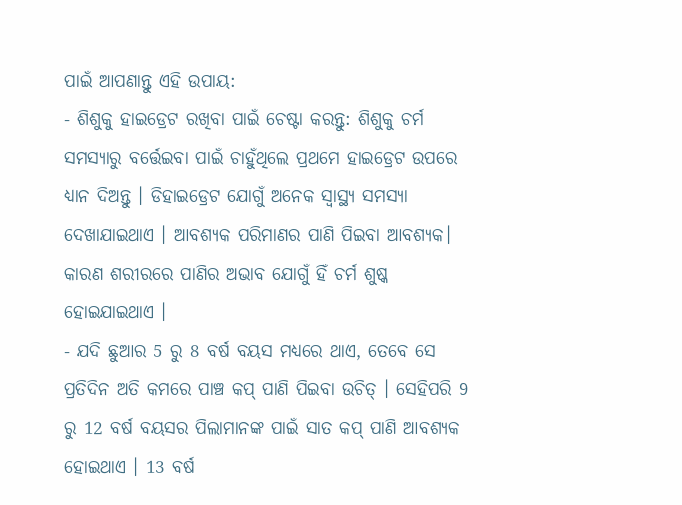ପାଇଁ ଆପଣାନ୍ତୁ ଏହି ଉପାୟ:
- ଶିଶୁକୁ ହାଇଡ୍ରେଟ ରଖିବା ପାଇଁ ଚେଷ୍ଟା କରନ୍ତୁ: ଶିଶୁକୁ ଚର୍ମ ସମସ୍ୟାରୁ ବର୍ତ୍ତେଇବା ପାଇଁ ଚାହୁଁଥିଲେ ପ୍ରଥମେ ହାଇଡ୍ରେଟ ଉପରେ ଧ୍ୟାନ ଦିଅନ୍ତୁ । ଡିହାଇଡ୍ରେଟ ଯୋଗୁଁ ଅନେକ ସ୍ବାସ୍ଥ୍ୟ ସମସ୍ୟା ଦେଖାଯାଇଥାଏ । ଆବଶ୍ୟକ ପରିମାଣର ପାଣି ପିଇବା ଆବଶ୍ୟକ। କାରଣ ଶରୀରରେ ପାଣିର ଅଭାବ ଯୋଗୁଁ ହିଁ ଚର୍ମ ଶୁଷ୍କ ହୋଇଯାଇଥାଏ ।
- ଯଦି ଛୁଆର 5 ରୁ 8 ବର୍ଷ ବୟସ ମଧ୍ୟରେ ଥାଏ, ତେବେ ସେ ପ୍ରତିଦିନ ଅତି କମରେ ପାଞ୍ଚ କପ୍ ପାଣି ପିଇବା ଉଚିତ୍ । ସେହିପରି 9 ରୁ 12 ବର୍ଷ ବୟସର ପିଲାମାନଙ୍କ ପାଇଁ ସାତ କପ୍ ପାଣି ଆବଶ୍ୟକ ହୋଇଥାଏ । 13 ବର୍ଷ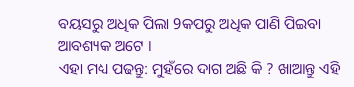ବୟସରୁ ଅଧିକ ପିଲା 9କପରୁ ଅଧିକ ପାଣି ପିଇବା ଆବଶ୍ୟକ ଅଟେ ।
ଏହା ମଧ୍ୟ ପଢନ୍ତୁ: ମୁହଁରେ ଦାଗ ଅଛି କି ? ଖାଆନ୍ତୁ ଏହି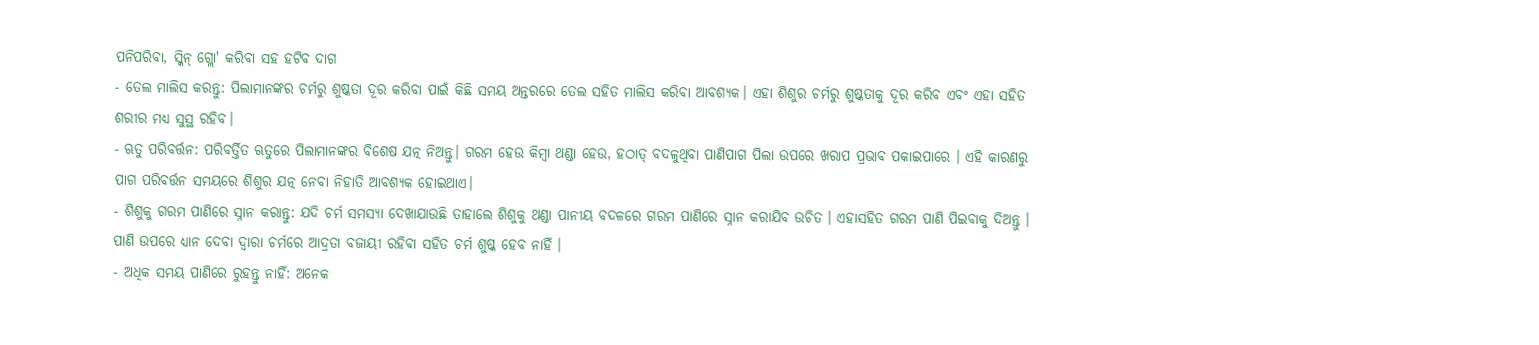ପନିପରିବା, ସ୍କିନ୍ ଗ୍ଲୋ' କରିବା ସହ ହଟିବ ଦାଗ
- ତେଲ ମାଲିସ କରନ୍ତୁ: ପିଲାମାନଙ୍କର ଚର୍ମରୁ ଶୁଷ୍କତା ଦୂର କରିବା ପାଇଁ କିଛି ସମୟ ଅନ୍ତରରେ ତେଲ ସହିତ ମାଲିସ କରିବା ଆବଶ୍ୟକ। ଏହା ଶିଶୁର ଚର୍ମରୁ ଶୁଷ୍କତାକୁ ଦୂର କରିବ ଏବଂ ଏହା ସହିତ ଶରୀର ମଧ୍ୟ ସୁସ୍ଥ ରହିବ।
- ଋତୁ ପରିବର୍ତ୍ତନ: ପରିବର୍ତ୍ତିତ ଋତୁରେ ପିଲାମାନଙ୍କର ବିଶେଷ ଯତ୍ନ ନିଅନ୍ତୁ। ଗରମ ହେଉ କିମ୍ବା ଥଣ୍ଡା ହେଉ, ହଠାତ୍ ବଦଳୁଥିବା ପାଣିପାଗ ପିଲା ଉପରେ ଖରାପ ପ୍ରଭାବ ପକାଇପାରେ । ଏହି କାରଣରୁ ପାଗ ପରିବର୍ତ୍ତନ ସମୟରେ ଶିଶୁର ଯତ୍ନ ନେବା ନିହାତି ଆବଶ୍ୟକ ହୋଇଥାଏ।
- ଶିଶୁକୁ ଗରମ ପାଣିରେ ସ୍ନାନ କରାନ୍ତୁ: ଯଦି ଚର୍ମ ସମସ୍ୟା ଦେଖାଯାଉଛି ତାହାଲେ ଶିଶୁକୁ ଥଣ୍ଡା ପାନୀୟ ବଦଳରେ ଗରମ ପାଣିରେ ସ୍ନାନ କରାଯିବ ଉଚିତ । ଏହାସହିତ ଗରମ ପାଣି ପିଇବାକୁ ଦିଅନ୍ତୁ । ପାଣି ଉପରେ ଧ୍ୟାନ ଦେବା ଦ୍ବାରା ଚର୍ମରେ ଆଦ୍ରତା ବଜାୟୀ ରହିବା ସହିତ ଚର୍ମ ଶୁଷ୍କ ହେବ ନାହିଁ ।
- ଅଧିକ ସମୟ ପାଣିରେ ରୁହନ୍ତୁ ନାହିଁ: ଅନେକ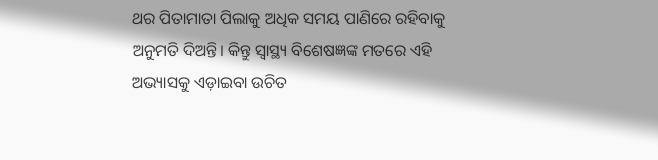ଥର ପିତାମାତା ପିଲାକୁ ଅଧିକ ସମୟ ପାଣିରେ ରହିବାକୁ ଅନୁମତି ଦିଅନ୍ତି। କିନ୍ତୁ ସ୍ବାସ୍ଥ୍ୟ ବିଶେଷଜ୍ଞଙ୍କ ମତରେ ଏହି ଅଭ୍ୟାସକୁ ଏଡ଼ାଇବା ଉଚିତ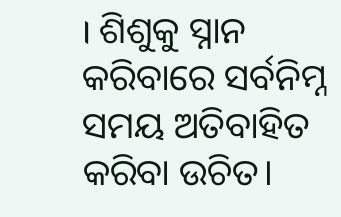। ଶିଶୁକୁ ସ୍ନାନ କରିବାରେ ସର୍ବନିମ୍ନ ସମୟ ଅତିବାହିତ କରିବା ଉଚିତ।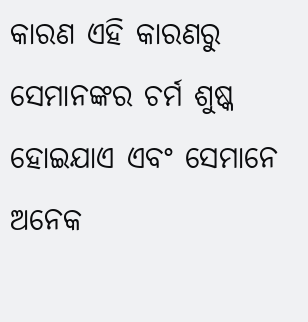କାରଣ ଏହି କାରଣରୁ ସେମାନଙ୍କର ଚର୍ମ ଶୁଷ୍କ ହୋଇଯାଏ ଏବଂ ସେମାନେ ଅନେକ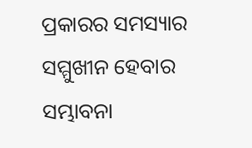ପ୍ରକାରର ସମସ୍ୟାର ସମ୍ମୁଖୀନ ହେବାର ସମ୍ଭାବନା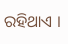ରହିଥାଏ ।